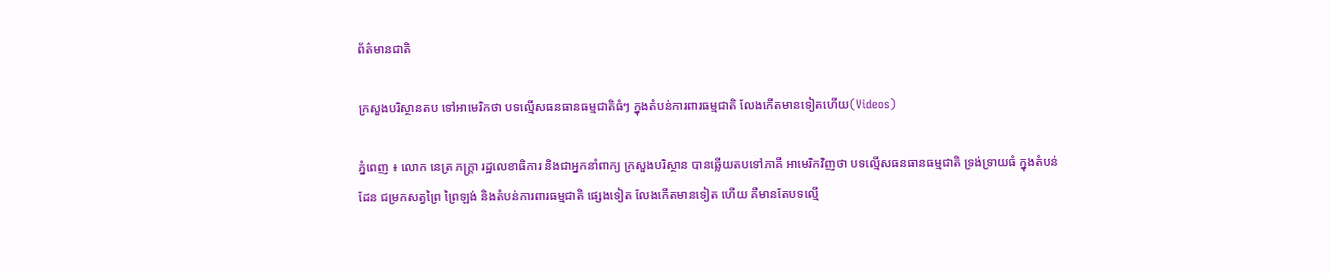ព័ត៌មានជាតិ

ក្រសួងបរិស្ថានតប ទៅអាមេរិកថា បទល្មើសធនធានធម្មជាតិធំៗ ក្នុងតំបន់ការពារធម្មជាតិ លែងកើតមានទៀតហើយ(Videos)

ភ្នំពេញ ៖ លោក នេត្រ ភក្ត្រា រដ្ឋលេខាធិការ និងជាអ្នកនាំពាក្យ ក្រសួងបរិស្ថាន បានឆ្លើយតបទៅភាគី អាមេរិកវិញថា បទល្មើសធនធានធម្មជាតិ ទ្រង់ទ្រាយធំ ក្នុងតំបន់ដែន ជម្រកសត្វព្រៃ ព្រៃឡង់ និងតំបន់ការពារធម្មជាតិ ផ្សេងទៀត លែងកើតមានទៀត ហើយ គឺមានតែបទល្មើ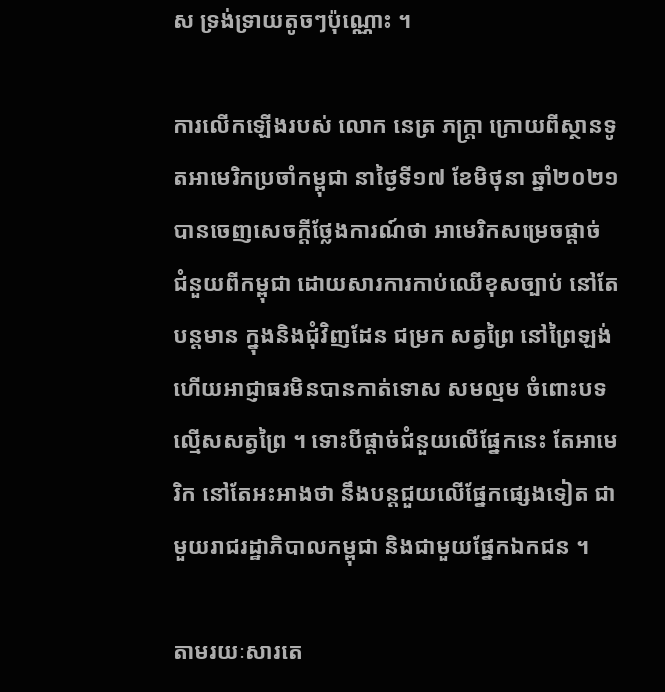ស ទ្រង់ទ្រាយតូចៗប៉ុណ្ណោះ ។

ការលើកឡើងរបស់ លោក នេត្រ ភក្ដ្រា ក្រោយពីស្ថានទូតអាមេរិកប្រចាំកម្ពុជា នាថ្ងៃទី១៧ ខែមិថុនា ឆ្នាំ២០២១ បានចេញសេចក្ដីថ្លែងការណ៍ថា អាមេរិកសម្រេចផ្ដាច់ ជំនួយពីកម្ពុជា ដោយសារការកាប់ឈើខុសច្បាប់ នៅតែបន្តមាន ក្នុងនិងជុំវិញដែន ជម្រក សត្វព្រៃ នៅព្រៃឡង់ ហើយអាជ្ញាធរមិនបានកាត់ទោស សមល្មម ចំពោះបទល្មើសសត្វព្រៃ ។ ទោះបីផ្តាច់ជំនួយលើផ្នែកនេះ តែអាមេរិក នៅតែអះអាងថា នឹងបន្តជួយលើផ្នែកផ្សេងទៀត ជាមួយរាជរដ្ឋាភិបាលកម្ពុជា និងជាមួយផ្នែកឯកជន ។

តាមរយៈសារតេ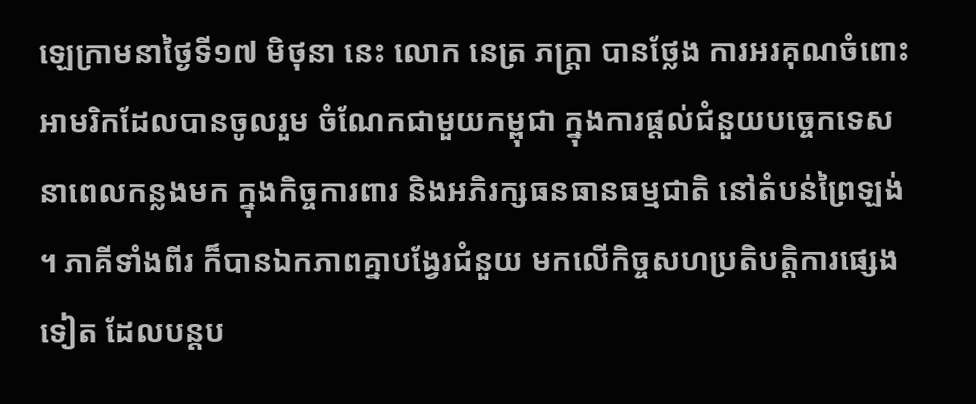ឡេក្រាមនាថ្ងៃទី១៧ មិថុនា នេះ លោក នេត្រ ភក្ដ្រា បានថ្លែង ការអរគុណចំពោះ អាមរិកដែលបានចូលរួម ចំណែកជាមួយកម្ពុជា ក្នុងការផ្តល់ជំនួយបច្ចេកទេស នាពេលកន្លងមក ក្នុងកិច្ចការពារ និងអភិរក្សធនធានធម្មជាតិ នៅតំបន់ព្រៃឡង់ ។ ភាគីទាំងពីរ ក៏បានឯកភាពគ្នាបង្វែរជំនួយ មកលើកិច្ចសហប្រតិបត្តិការផ្សេងទៀត ដែលបន្តប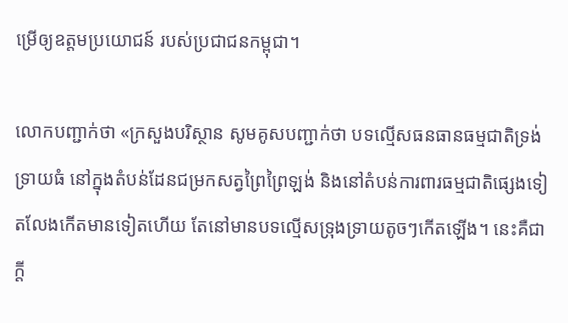ម្រើឲ្យឧត្តមប្រយោជន៍ របស់ប្រជាជនកម្ពុជា។

លោកបញ្ជាក់ថា «ក្រសួងបរិស្ថាន សូមគូសបញ្ជាក់ថា បទល្មើសធនធានធម្មជាតិទ្រង់ទ្រាយធំ នៅក្នុងតំបន់ដែនជម្រកសត្វព្រៃព្រៃឡង់ និងនៅតំបន់ការពារធម្មជាតិផ្សេងទៀតលែងកើតមានទៀតហើយ តែនៅមានបទល្មើសទ្រុងទ្រាយតូចៗកើតឡើង។ នេះគឺជាក្តី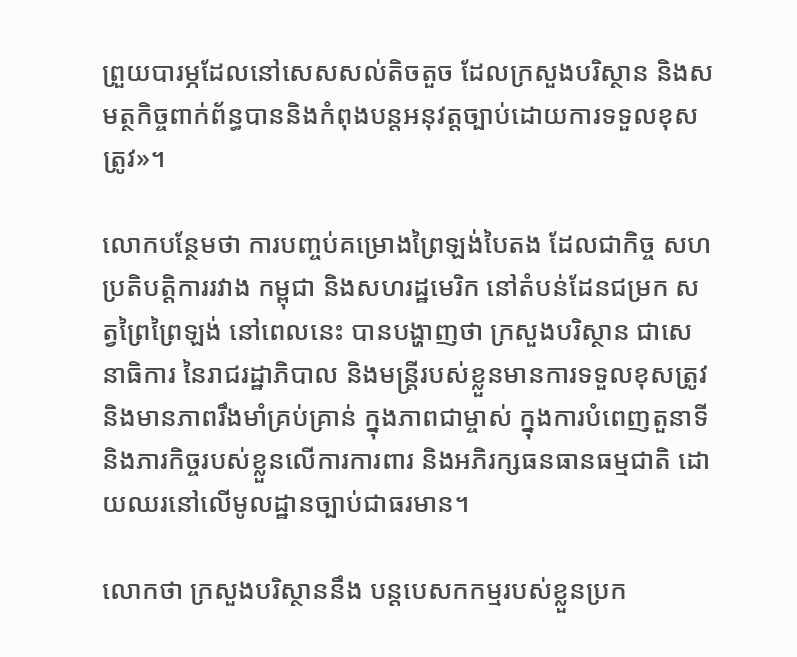ព្រួយបារម្ភដែលនៅសេសសល់តិចតួច ដែលក្រសួងបរិស្ថាន និងសមត្ថកិច្ចពាក់ព័ន្ធបាននិងកំពុងបន្តអនុវត្តច្បាប់ដោយការទទួលខុសត្រូវ»។

លោកបន្ថែមថា ការបញ្ចប់គម្រោងព្រៃឡង់បៃតង ដែលជាកិច្ច សហប្រតិបត្តិការរវាង កម្ពុជា និងសហរដ្ឋមេរិក នៅតំបន់ដែនជម្រក សត្វព្រៃព្រៃឡង់ នៅពេលនេះ បានបង្ហាញថា ក្រសួងបរិស្ថាន ជាសេនាធិការ នៃរាជរដ្ឋាភិបាល និងមន្ត្រីរបស់ខ្លួនមានការទទួលខុសត្រូវ និងមានភាពរឹងមាំគ្រប់គ្រាន់ ក្នុងភាពជាម្ចាស់ ក្នុងការបំពេញតួនាទី និងភារកិច្ចរបស់ខ្លួនលើការការពារ និងអភិរក្សធនធានធម្មជាតិ ដោយឈរនៅលើមូលដ្ឋានច្បាប់ជាធរមាន។

លោកថា ក្រសួងបរិស្ថាននឹង បន្តបេសកកម្មរបស់ខ្លួនប្រក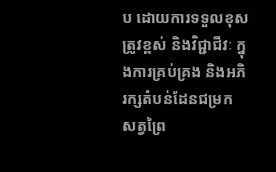ប ដោយការទទួលខុសត្រូវខ្ពស់ និងវិជ្ជាជីវៈ ក្នុងការគ្រប់គ្រង និងអភិរក្សតំបន់ដែនជម្រក សត្វព្រៃ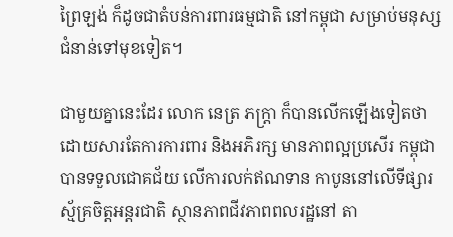ព្រៃឡង់ ក៏ដូចជាតំបន់ការពារធម្មជាតិ នៅកម្ពុជា សម្រាប់មនុស្សជំនាន់ទៅមុខទៀត។

ជាមួយគ្នានេះដែរ លោក នេត្រ ភក្ដ្រា ក៏បានលើកឡើងទៀតថា ដោយសារតែការការពារ និងអភិរក្ស មានភាពល្អប្រសើរ កម្ពុជាបានទទួលជោគជ័យ លើការលក់ឥណទាន កាបូននៅលើទីផ្សារ ស្ម័គ្រចិត្តអន្តរជាតិ ស្ថានភាពជីវភាពពលរដ្ឋនៅ តា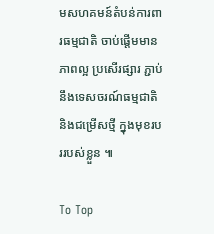មសហគមន៍តំបន់ការពារធម្មជាតិ ចាប់ផ្តើមមានភាពល្អ ប្រសើរផ្សារ ភ្ជាប់នឹងទេសចរណ៍ធម្មជាតិ និងជម្រើសថ្មី ក្នុងមុខរបររបស់ខ្លួន ៕

To Top